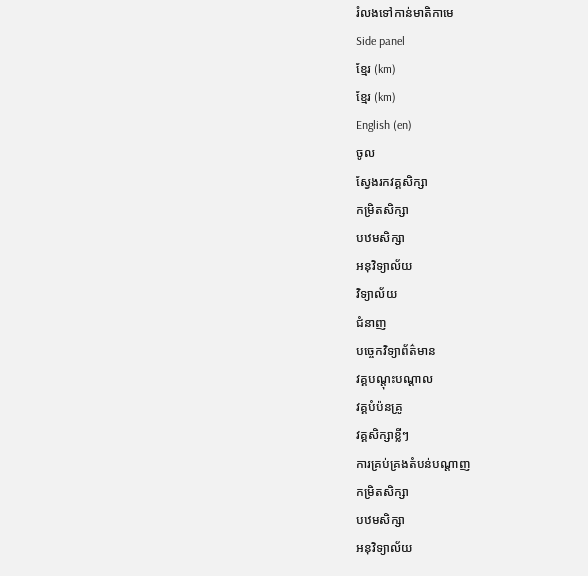រំលងទៅកាន់មាតិកាមេ
Side panel
ខ្មែរ (km)
ខ្មែរ (km)
English (en)
ចូល
ស្វែងរកវគ្គសិក្សា
កម្រិតសិក្សា
បឋមសិក្សា
អនុវិទ្យាល័យ
វិទ្យាល័យ
ជំនាញ
បច្ចេកវិទ្យាព័ត៌មាន
វគ្គបណ្ដុះបណ្ដាល
វគ្គបំប៉នគ្រូ
វគ្គសិក្សាខ្លីៗ
ការគ្រប់គ្រងតំបន់បណ្ដាញ
កម្រិតសិក្សា
បឋមសិក្សា
អនុវិទ្យាល័យ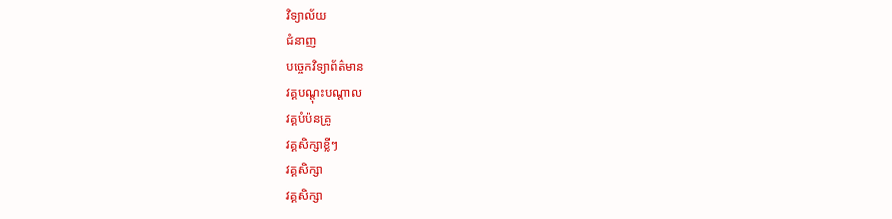វិទ្យាល័យ
ជំនាញ
បច្ចេកវិទ្យាព័ត៌មាន
វគ្គបណ្ដុះបណ្ដាល
វគ្គបំប៉នគ្រូ
វគ្គសិក្សាខ្លីៗ
វគ្គសិក្សា
វគ្គសិក្សា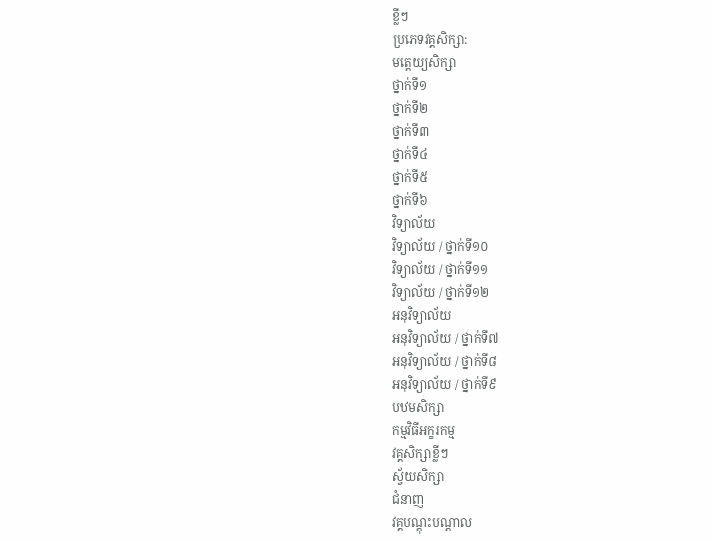ខ្លីៗ
ប្រភេទវគ្គសិក្សា:
មត្តេយ្យសិក្សា
ថ្នាក់ទី១
ថ្នាក់ទី២
ថ្នាក់ទី៣
ថ្នាក់ទី៤
ថ្នាក់ទី៥
ថ្នាក់ទី៦
វិទ្យាល័យ
វិទ្យាល័យ / ថ្នាក់ទី១០
វិទ្យាល័យ / ថ្នាក់ទី១១
វិទ្យាល័យ / ថ្នាក់ទី១២
អនុវិទ្យាល័យ
អនុវិទ្យាល័យ / ថ្នាក់ទី៧
អនុវិទ្យាល័យ / ថ្នាក់ទី៨
អនុវិទ្យាល័យ / ថ្នាក់ទី៩
បឋមសិក្សា
កម្មវិធីអក្ខរកម្ម
វគ្គសិក្សាខ្លីៗ
ស្វ័យសិក្សា
ជំនាញ
វគ្គបណ្ដុះបណ្ដាល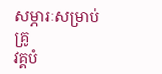សម្ភារៈសម្រាប់គ្រូ
វគ្គបំ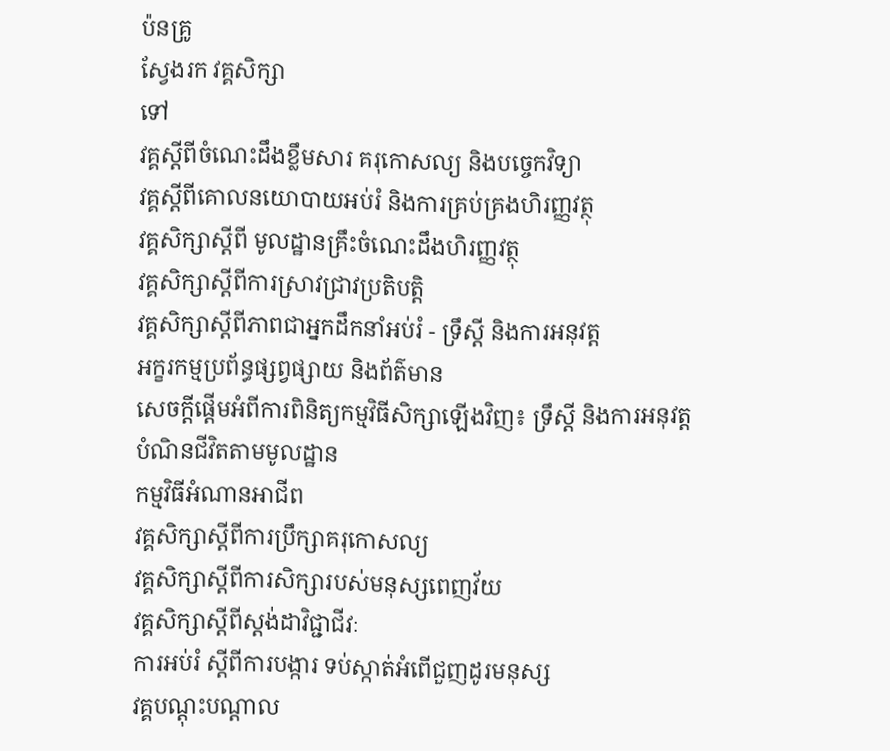ប៉នគ្រូ
ស្វែងរក វគ្គសិក្សា
ទៅ
វគ្គស្តីពីចំណេះដឹងខ្លឹមសារ គរុកោសល្យ និងបច្ចេកវិទ្យា
វគ្គស្តីពីគោលនយោបាយអប់រំ និងការគ្រប់គ្រងហិរញ្ញវត្ថុ
វគ្គសិក្សាស្ដីពី មូលដ្ឋានគ្រឹះចំណេះដឹងហិរញ្ញវត្ថុ
វគ្គសិក្សាស្តីពីការស្រាវជ្រាវប្រតិបត្តិ
វគ្គសិក្សាស្តីពីភាពជាអ្នកដឹកនាំអប់រំ - ទ្រឹស្ដី និងការអនុវត្ត
អក្ខរកម្មប្រព័ន្ធផ្សព្វផ្សាយ និងព័ត៌មាន
សេចក្តីផ្តើមអំពីការពិនិត្យកម្មវិធីសិក្សាឡើងវិញ៖ ទ្រឹស្តី និងការអនុវត្ត
បំណិនជីវិតតាមមូលដ្ឋាន
កម្មវិធីអំណានអាជីព
វគ្គសិក្សាស្តីពីការប្រឹក្សាគរុកោសល្យ
វគ្គសិក្សាស្តីពីការសិក្សារបស់មនុស្សពេញវ័យ
វគ្គសិក្សាស្តីពីស្តង់ដាវិជ្ជាជីវៈ
ការអប់រំ ស្ដីពីការបង្ការ ទប់ស្កាត់អំពើជួញដូរមនុស្ស
វគ្គបណ្តុះបណ្តាល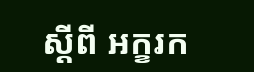ស្តីពី អក្ខរក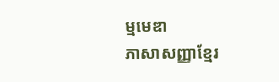ម្មមេឌា
ភាសាសញ្ញាខ្មែរ